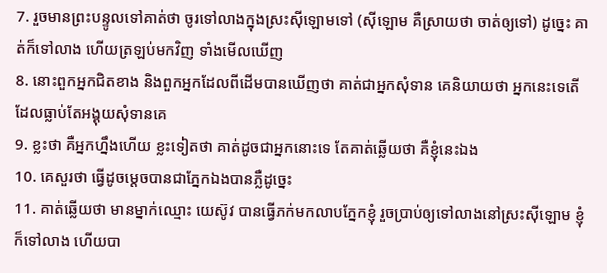7. រួចមានព្រះបន្ទូលទៅគាត់ថា ចូរទៅលាងក្នុងស្រះស៊ីឡោមទៅ (ស៊ីឡោម គឺស្រាយថា ចាត់ឲ្យទៅ) ដូច្នេះ គាត់ក៏ទៅលាង ហើយត្រឡប់មកវិញ ទាំងមើលឃើញ
8. នោះពួកអ្នកជិតខាង និងពួកអ្នកដែលពីដើមបានឃើញថា គាត់ជាអ្នកសុំទាន គេនិយាយថា អ្នកនេះទេតើ ដែលធ្លាប់តែអង្គុយសុំទានគេ
9. ខ្លះថា គឺអ្នកហ្នឹងហើយ ខ្លះទៀតថា គាត់ដូចជាអ្នកនោះទេ តែគាត់ឆ្លើយថា គឺខ្ញុំនេះឯង
10. គេសួរថា ធ្វើដូចម្តេចបានជាភ្នែកឯងបានភ្លឺដូច្នេះ
11. គាត់ឆ្លើយថា មានម្នាក់ឈ្មោះ យេស៊ូវ បានធ្វើភក់មកលាបភ្នែកខ្ញុំ រួចប្រាប់ឲ្យទៅលាងនៅស្រះស៊ីឡោម ខ្ញុំក៏ទៅលាង ហើយបា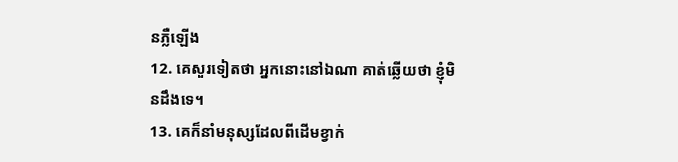នភ្លឺឡើង
12. គេសួរទៀតថា អ្នកនោះនៅឯណា គាត់ឆ្លើយថា ខ្ញុំមិនដឹងទេ។
13. គេក៏នាំមនុស្សដែលពីដើមខ្វាក់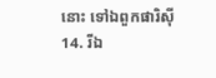នោះ ទៅឯពួកផារិស៊ី
14. រីឯ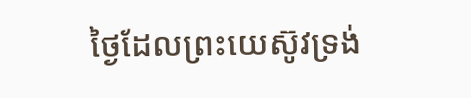ថ្ងៃដែលព្រះយេស៊ូវទ្រង់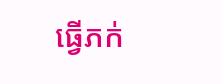ធ្វើភក់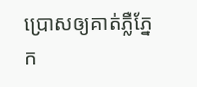ប្រោសឲ្យគាត់ភ្លឺភ្នែក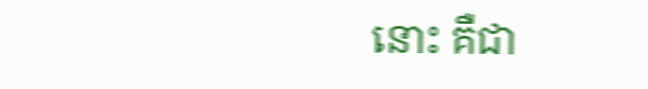នោះ គឺជា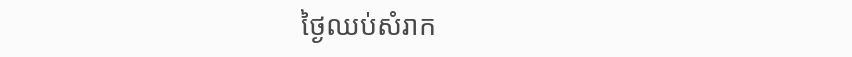ថ្ងៃឈប់សំរាក